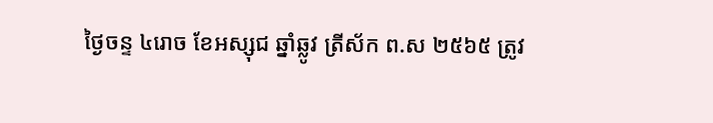ថ្ងៃចន្ទ ៤រោច ខែអស្សុជ ឆ្នាំឆ្លូវ ត្រីស័ក ព.ស ២៥៦៥ ត្រូវ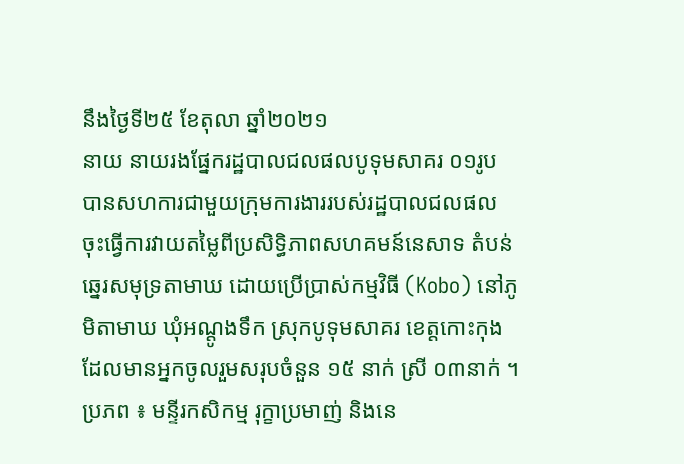នឹងថ្ងៃទី២៥ ខែតុលា ឆ្នាំ២០២១
នាយ នាយរងផ្នែករដ្ឋបាលជលផលបូទុមសាគរ ០១រូប បានសហការជាមួយក្រុមការងាររបស់រដ្ឋបាលជលផល ចុះធ្វើការវាយតម្លៃពីប្រសិទិ្ធភាពសហគមន៍នេសាទ តំបន់ឆ្នេរសមុទ្រតាមាឃ ដោយប្រើប្រាស់កម្មវិធី (Kobo) នៅភូមិតាមាឃ ឃុំអណ្តូងទឹក ស្រុកបូទុមសាគរ ខេត្តកោះកុង ដែលមានអ្នកចូលរួមសរុបចំនួន ១៥ នាក់ ស្រី ០៣នាក់ ។
ប្រភព ៖ មន្ទីរកសិកម្ម រុក្ខាប្រមាញ់ និងនេ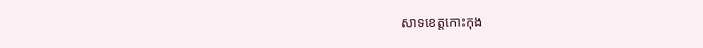សាទខេត្តកោះកុង